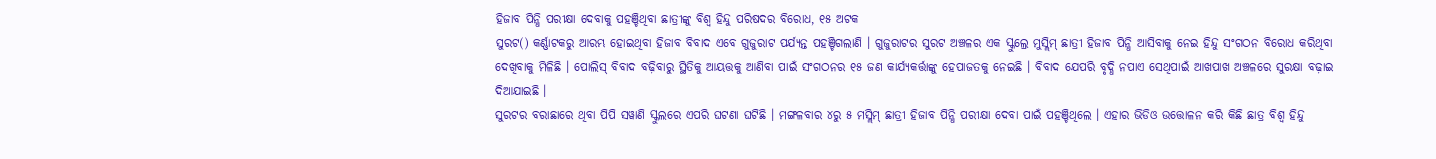ହିଜାବ ପିନ୍ଧି ପରୀକ୍ଷା ଦେବାକୁ ପହଞ୍ଚିଥିବା ଛାତ୍ରୀଙ୍କୁ ବିଶ୍ୱ ହିନ୍ଦୁ ପରିଷଦର ବିରୋଧ, ୧୫ ଅଟକ
ସୁରଟ() କର୍ଣ୍ଣାଟକରୁ ଆରମ୍ଭ ହୋଇଥିବା ହିଜାବ ବିବାଦ ଏବେ ଗୁଜୁରାଟ ପର୍ଯ୍ୟନ୍ତ ପହଞ୍ଚିଗଲାଣି । ଗୁଜୁରାଟର ସୁରଟ ଅଞ୍ଚଳର ଏକ ସ୍କୁଲ୍ରେ ମୁସ୍ଲିମ୍ ଛାତ୍ରୀ ହିଜାବ ପିନ୍ଧି ଆସିବାକୁ ନେଇ ହିନ୍ଦୁ ସଂଗଠନ ବିରୋଧ କରିଥିବା ଦେଖିବାକୁ ମିଳିଛି । ପୋଲିସ୍ ବିବାଦ ବଢ଼ିବାରୁ ସ୍ଥିତିକୁ ଆୟତ୍ତକୁ ଆଣିବା ପାଇଁ ସଂଗଠନର ୧୫ ଜଣ କାର୍ଯ୍ୟକର୍ତ୍ତାଙ୍କୁ ହେପାଜତକୁ ନେଇଛି । ବିବାଦ ଯେପରି ବୃଦ୍ଧି ନପାଏ ସେଥିପାଇଁ ଆଖପାଖ ଅଞ୍ଚଳରେ ସୁରକ୍ଷା ବଢ଼ାଇ ଦିଆଯାଇଛି ।
ସୁରଟର ବରାଛାରେ ଥିବା ପିପି ସୱାଣି ସ୍କୁଲରେ ଏପରି ଘଟଣା ଘଟିଛି । ମଙ୍ଗଳବାର ୪ରୁ ୫ ମସ୍ଲିମ୍ ଛାତ୍ରୀ ହିଜାବ ପିନ୍ଧି ପରୀକ୍ଷା ଦେବା ପାଇଁ ପହଞ୍ଚିଥିଲେ । ଏହାର ଭିଡିଓ ଉତ୍ତୋଳନ କରି କିଛି ଛାତ୍ର ବିଶ୍ୱ ହିନ୍ଦୁ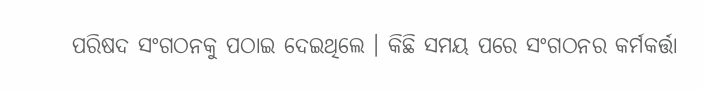ପରିଷଦ ସଂଗଠନକୁ ପଠାଇ ଦେଇଥିଲେ । କିଛି ସମୟ ପରେ ସଂଗଠନର କର୍ମକର୍ତ୍ତା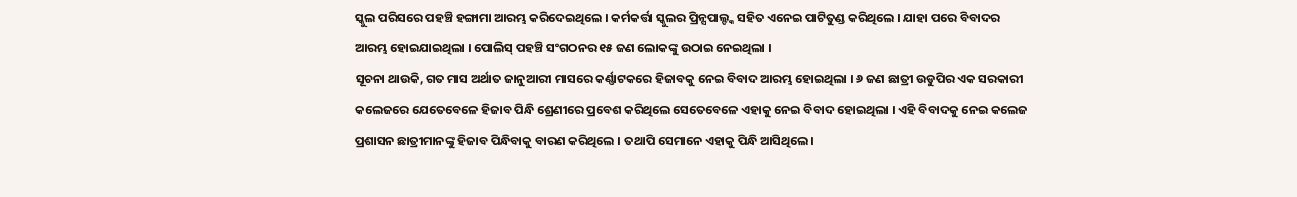ସ୍କୁଲ ପରିସରେ ପହଞ୍ଚି ହଙ୍ଗାମା ଆରମ୍ଭ କରିଦେଇଥିଲେ । କର୍ମକର୍ତ୍ତା ସ୍କୁଲର ପ୍ରିନ୍ସପାଲ୍ଙ୍କ ସହିତ ଏନେଇ ପାଟିତୁଣ୍ଡ କରିଥିଲେ । ଯାହା ପରେ ବିବାଦର ଆରମ୍ଭ ହୋଇଯାଇଥିଲା । ପୋଲିସ୍ ପହଞ୍ଚି ସଂଗଠନର ୧୫ ଜଣ ଲୋକଙ୍କୁ ଉଠାଇ ନେଇଥିଲା ।
ସୂଚନା ଥାଉକି, ଗତ ମାସ ଅର୍ଥାତ ଜାନୁଆରୀ ମାସରେ କର୍ଣ୍ଣାଟକରେ ହିଜାବକୁ ନେଇ ବିବାଦ ଆରମ୍ଭ ହୋଇଥିଲା । ୬ ଜଣ ଛାତ୍ରୀ ଉଡୁପିର ଏକ ସରକାରୀ କଲେଜରେ ଯେତେବେଳେ ହିଜାବ ପିନ୍ଧି ଶ୍ରେଣୀରେ ପ୍ରବେଶ କରିଥିଲେ ସେତେବେଳେ ଏହାକୁ ନେଇ ବିବାଦ ହୋଇଥିଲା । ଏହି ବିବାଦକୁ ନେଇ କଲେଜ ପ୍ରଶାସନ ଛାତ୍ରୀମାନଙ୍କୁ ହିଜାବ ପିନ୍ଧିବାକୁ ବାରଣ କରିଥିଲେ । ତଥାପି ସେମାନେ ଏହାକୁ ପିନ୍ଧି ଆସିଥିଲେ।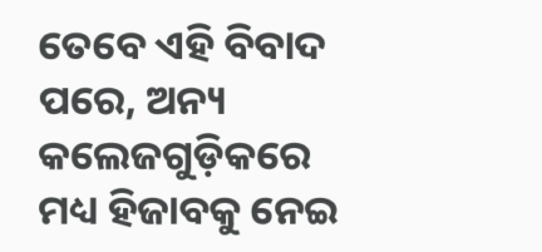ତେବେ ଏହି ବିବାଦ ପରେ, ଅନ୍ୟ କଲେଜଗୁଡ଼ିକରେ ମଧ୍ୟ ହିଜାବକୁ ନେଇ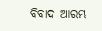ବିବାଦ ଆରମ୍ଭ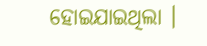ହୋଇଯାଇଥିଲା ।